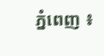ភ្នំពេញ ៖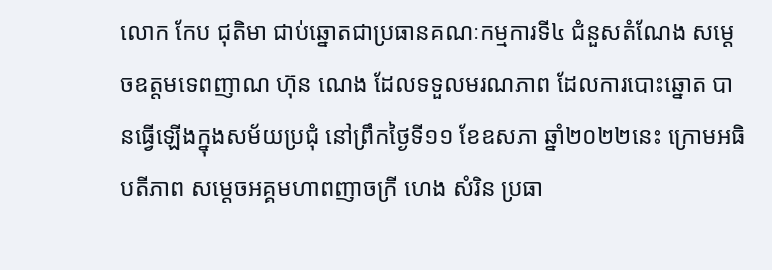លោក កែប ជុតិមា ជាប់ឆ្នោតជាប្រធានគណៈកម្មការទី៤ ជំនួសតំណែង សម្តេចឧត្តមទេពញាណ ហ៊ុន ណេង ដែលទទួលមរណភាព ដែលការបោះឆ្នោត បានធ្វើឡើងក្នុងសម័យប្រជុំ នៅព្រឹកថ្ងៃទី១១ ខែឧសភា ឆ្នាំ២០២២នេះ ក្រោមអធិបតីភាព សម្ដេចអគ្គមហាពញាចក្រី ហេង សំរិន ប្រធា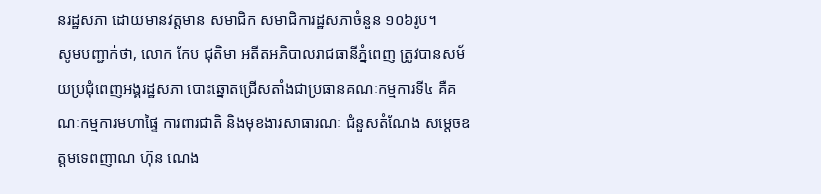នរដ្ឋសភា ដោយមានវត្តមាន សមាជិក សមាជិការដ្ឋសភាចំនួន ១០៦រូប។
សូមបញ្ជាក់ថា, លោក កែប ជុតិមា អតីតអភិបាលរាជធានីភ្នំពេញ ត្រូវបានសម័យប្រជុំពេញអង្គរដ្ឋសភា បោះឆ្នោតជ្រើសតាំងជាប្រធានគណៈកម្មការទី៤ គឺគណៈកម្មការមហាផ្ទៃ ការពារជាតិ និងមុខងារសាធារណៈ ជំនួសតំណែង សម្តេចឧត្តមទេពញាណ ហ៊ុន ណេង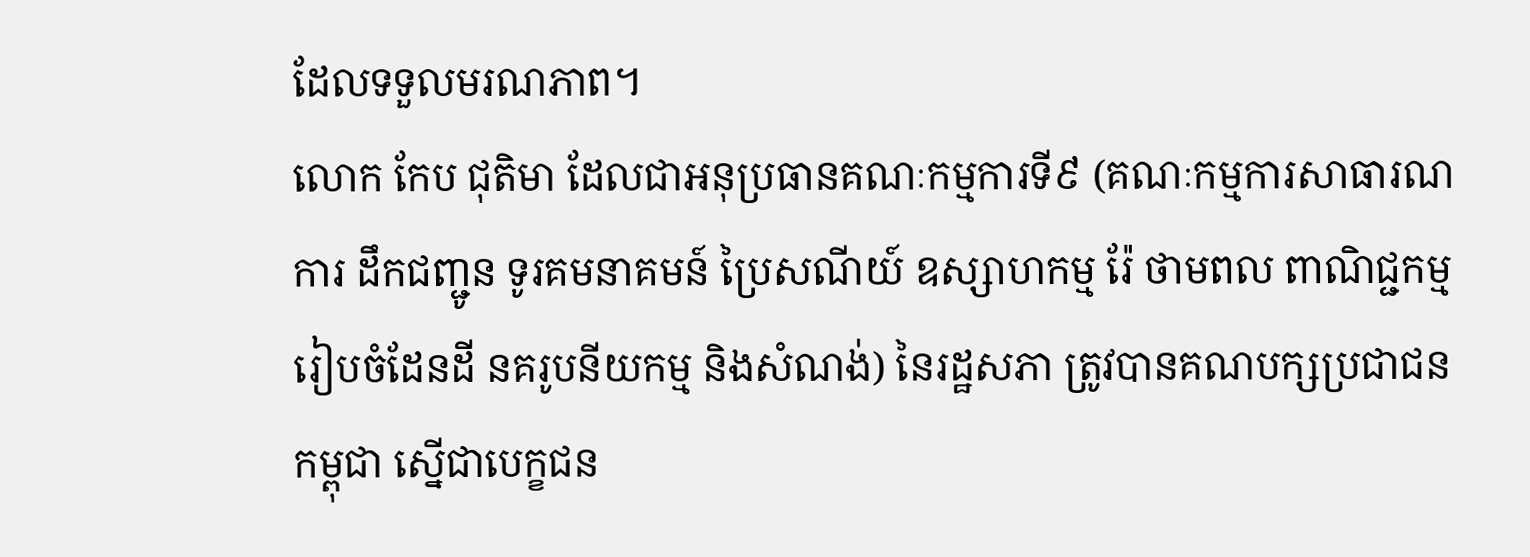ដែលទទួលមរណភាព។
លោក កែប ជុតិមា ដែលជាអនុប្រធានគណៈកម្មការទី៩ (គណៈកម្មការសាធារណការ ដឹកជញ្ជូន ទូរគមនាគមន៍ ប្រៃសណីយ៍ ឧស្សាហកម្ម រ៉ែ ថាមពល ពាណិជ្ជកម្ម រៀបចំដែនដី នគរូបនីយកម្ម និងសំណង់) នៃរដ្ឋសភា ត្រូវបានគណបក្សប្រជាជនកម្ពុជា ស្នើជាបេក្ខជន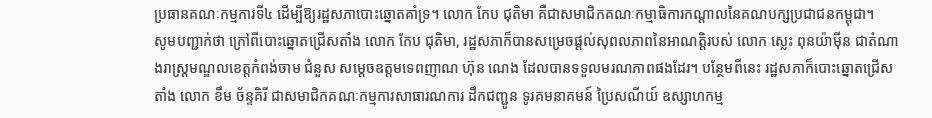ប្រធានគណៈកម្មការទី៤ ដើម្បីឱ្យរដ្ឋសភាបោះឆ្នោតគាំទ្រ។ លោក កែប ជុតិមា គឺជាសមាជិកគណៈកម្មាធិការកណ្តាលនៃគណបក្សប្រជាជនកម្ពុជា។
សូមបញ្ជាក់ថា ក្រៅពីបោះឆ្នោតជ្រើសតាំង លោក កែប ជុតិមា, រដ្ឋសភាក៏បានសម្រេចផ្តល់សុពលភាពនៃអាណត្តិរបស់ លោក ស្លេះ ពុនយ៉ាម៉ីន ជាតំណាងរាស្រ្តមណ្ឌលខេត្តកំពង់ចាម ជំនួស សម្តេចឧត្តមទេពញាណ ហ៊ុន ណេង ដែលបានទទួលមរណភាពផងដែរ។ បន្ថែមពីនេះ រដ្ឋសភាក៏បោះឆ្នោតជ្រើសតាំង លោក ខឹម ច័ន្ទគិរី ជាសមាជិកគណៈកម្មការសាធារណការ ដឹកជញ្ជូន ទូរគមនាគមន៍ ប្រៃសណីយ៍ ឧស្សាហកម្ម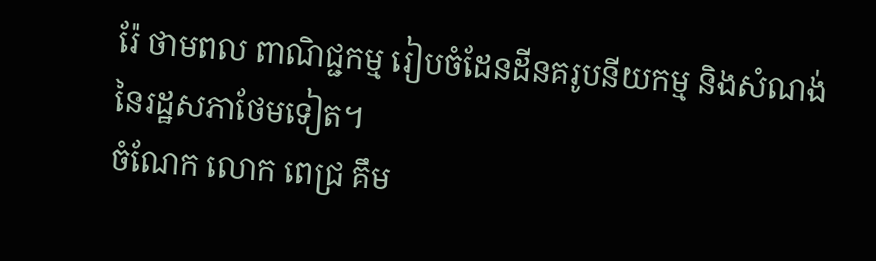រ៉ែ ថាមពល ពាណិជ្ជកម្ម រៀបចំដែនដីនគរូបនីយកម្ម និងសំណង់ នៃរដ្ឋសភាថែមទៀត។
ចំណែក លោក ពេជ្រ គឹម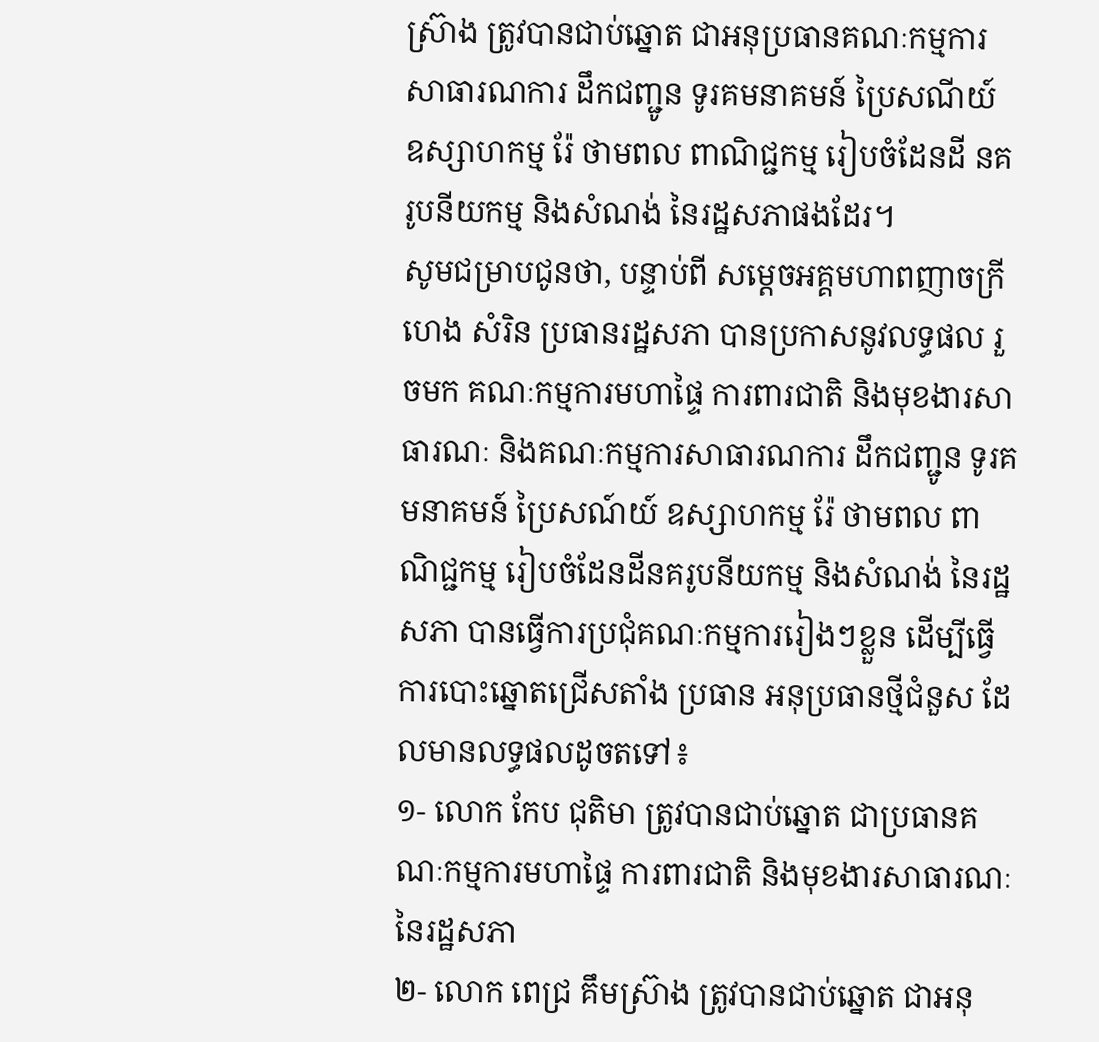ស៊្រាង ត្រូវបានជាប់ឆ្នោត ជាអនុប្រធានគណៈកម្មការ សាធារណការ ដឹកជញ្ជូន ទូរគមនាគមន៍ ប្រៃសណីយ៍ ឧស្សាហកម្ម រ៉ែ ថាមពល ពាណិជ្ជកម្ម រៀបចំដែនដី នគរូបនីយកម្ម និងសំណង់ នៃរដ្ឋសភាផងដែរ។
សូមជម្រាបជូនថា, បន្ទាប់ពី សម្តេចអគ្គមហាពញាចក្រី ហេង សំរិន ប្រធានរដ្ឋសភា បានប្រកាសនូវលទ្ធផល រួចមក គណៈកម្មការមហាផ្ទៃ ការពារជាតិ និងមុខងារសាធារណៈ និងគណៈកម្មការសាធារណការ ដឹកជញ្ជូន ទូរគមនាគមន៍ ប្រៃសណ៍យ៍ ឧស្សាហកម្ម រ៉ែ ថាមពល ពាណិជ្ជកម្ម រៀបចំដែនដីនគរូបនីយកម្ម និងសំណង់ នៃរដ្ឋសភា បានធ្វើការប្រជុំគណៈកម្មការរៀងៗខ្លួន ដើម្បីធ្វើការបោះឆ្នោតជ្រើសតាំង ប្រធាន អនុប្រធានថ្មីជំនួស ដែលមានលទ្ធផលដូចតទៅ៖
១- លោក កែប ជុតិមា ត្រូវបានជាប់ឆ្នោត ជាប្រធានគណៈកម្មការមហាផ្ទៃ ការពារជាតិ និងមុខងារសាធារណៈ នៃរដ្ឋសភា
២- លោក ពេជ្រ គឹមស៊្រាង ត្រូវបានជាប់ឆ្នោត ជាអនុ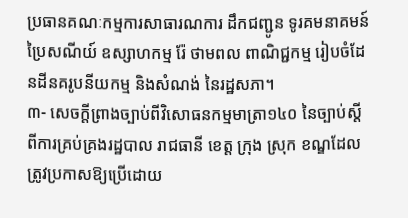ប្រធានគណៈកម្មការសាធារណការ ដឹកជញ្ជូន ទូរគមនាគមន៍ ប្រៃសណីយ៍ ឧស្សាហកម្ម រ៉ែ ថាមពល ពាណិជ្ជកម្ម រៀបចំដែនដីនគរូបនីយកម្ម និងសំណង់ នៃរដ្ឋសភា។
៣- សេចក្តីព្រាងច្បាប់ពីវិសោធនកម្មមាត្រា១៤០ នៃច្បាប់ស្តីពីការគ្រប់គ្រងរដ្ឋបាល រាជធានី ខេត្ត ក្រុង ស្រុក ខណ្ឌដែលត្រូវប្រកាសឱ្យប្រើដោយ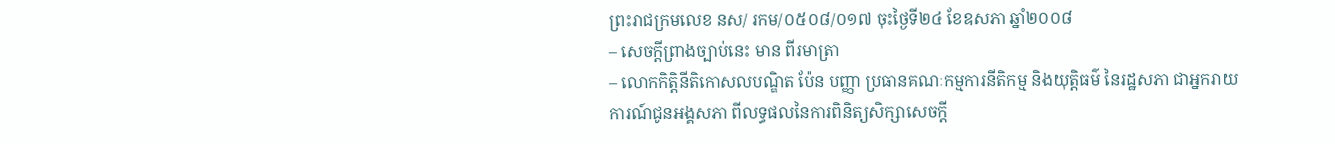ព្រះរាជក្រមលេខ នស/ រកម/០៥០៨/០១៧ ចុះថ្ងៃទី២៤ ខែឧសភា ឆ្នាំ២០០៨
– សេចក្តីព្រាងច្បាប់នេះ មាន ពីរមាត្រា
– លោកកិត្តិនីតិកោសលបណ្ឌិត ប៉ែន បញ្ញា ប្រធានគណៈកម្មការនីតិកម្ម និងយុត្តិធម៌ នៃរដ្ឋសភា ជាអ្នករាយការណ៍ជូនអង្គសភា ពីលទ្ធផលនៃការពិនិត្យសិក្សាសេចក្តី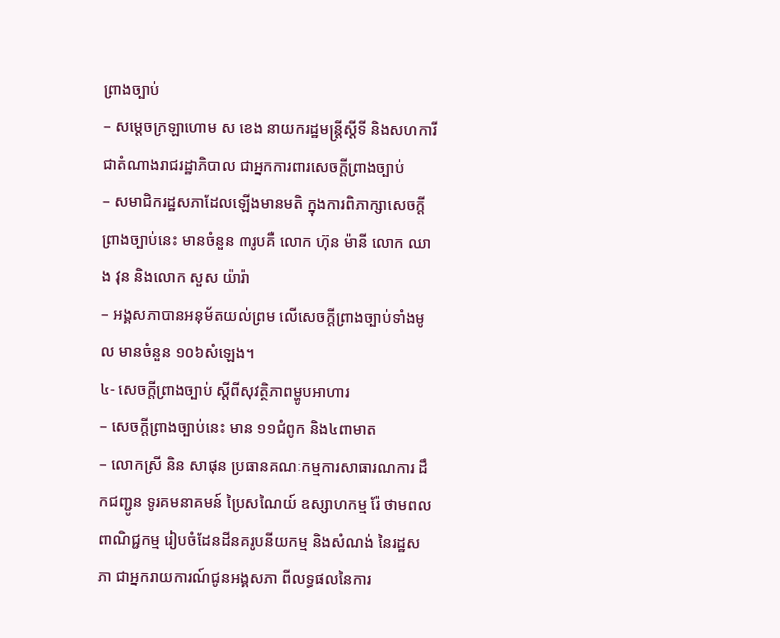ព្រាងច្បាប់
– សម្ដេចក្រឡាហោម ស ខេង នាយករដ្ឋមន្ត្រីស្តីទី និងសហការី ជាតំណាងរាជរដ្ឋាភិបាល ជាអ្នកការពារសេចក្តីព្រាងច្បាប់
– សមាជិករដ្ឋសភាដែលឡើងមានមតិ ក្នុងការពិភាក្សាសេចក្តីព្រាងច្បាប់នេះ មានចំនួន ៣រូបគឺ លោក ហ៊ុន ម៉ានី លោក ឈាង វុន និងលោក សួស យ៉ារ៉ា
– អង្គសភាបានអនុម័តយល់ព្រម លើសេចក្តីព្រាងច្បាប់ទាំងមូល មានចំនួន ១០៦សំឡេង។
៤- សេចក្តីព្រាងច្បាប់ ស្តីពីសុវត្ថិភាពម្ហូបអាហារ
– សេចក្តីព្រាងច្បាប់នេះ មាន ១១ជំពូក និង៤ពាមាត
– លោកស្រី និន សាផុន ប្រធានគណៈកម្មការសាធារណការ ដឹកជញ្ជូន ទូរគមនាគមន៍ ប្រៃសណៃយ៍ ឧស្សាហកម្ម រ៉ែ ថាមពល ពាណិជ្ជកម្ម រៀបចំដែនដីនគរូបនីយកម្ម និងសំណង់ នៃរដ្ឋសភា ជាអ្នករាយការណ៍ជូនអង្គសភា ពីលទ្ធផលនៃការ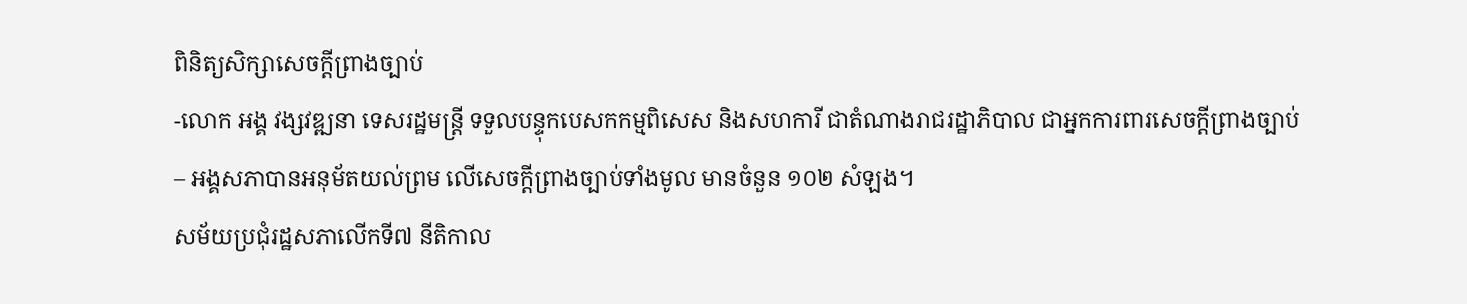ពិនិត្យសិក្សាសេចក្តីព្រាងច្បាប់
-លោក អង្គ វង្សវឌ្ឍនា ទេសរដ្ឋមន្ត្រី ទទួលបន្ទុកបេសកកម្មពិសេស និងសហការី ជាតំណាងរាជរដ្ឋាភិបាល ជាអ្នកការពារសេចក្តីព្រាងច្បាប់
– អង្គសភាបានអនុម័តយល់ព្រម លើសេចក្តីព្រាងច្បាប់ទាំងមូល មានចំនួន ១០២ សំឡង។
សម័យប្រជុំរដ្ឋសភាលើកទី៧ នីតិកាល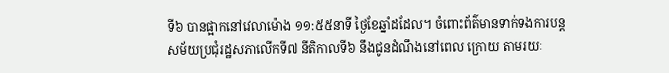ទី៦ បានផ្អាកនៅវេលាម៉ោង ១១:៥៥នាទី ថ្ងៃខែឆ្នាំដដែល។ ចំពោះព័ត៌មានទាក់ទងការបន្តសម័យប្រជុំរដ្ឋសភាលើកទី៧ នីតិកាលទី៦ នឹងជូនដំណឹងនៅពេល ក្រោយ តាមរយៈ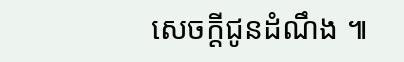សេចក្តីជូនដំណឹង ៕